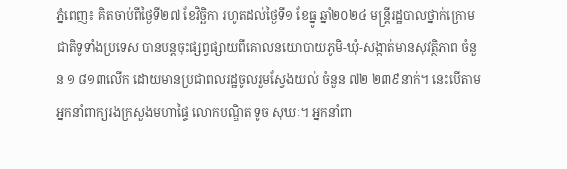ភ្នំពេញ៖ គិតចាប់ពីថ្ងៃទី២៧ ខែវិច្ឆិកា រហូតដល់ថ្ងៃទី១ ខែធ្នូ ឆ្នាំ២០២៤ មន្រ្តីរដ្ឋបាលថ្នាក់ក្រោមជាតិទូទាំងប្រទេស បានបន្តចុះផ្សព្វផ្សាយពីគោលនយោបាយភូមិ-ឃុំ-សង្កាត់មានសុវត្ថិភាព ចំនួន ១ ៨១៣លើក ដោយមានប្រជាពលរដ្ឋចូលរួមស្វែងយល់ ចំនួន ៧២ ២៣៩នាក់។ នេះបើតាមអ្នកនាំពាក្យរងក្រសួងមហាផ្ទៃ លោកបណ្ឌិត ទូច សុឃៈ។ អ្នកនាំពា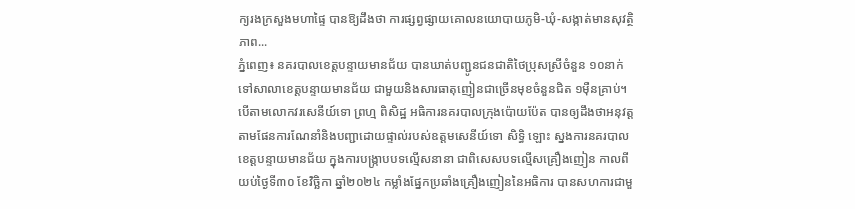ក្យរងក្រសួងមហាផ្ទៃ បានឱ្យដឹងថា ការផ្សព្វផ្សាយគោលនយោបាយភូមិ-ឃុំ-សង្កាត់មានសុវត្ថិភាព...
ភ្នំពេញ៖ នគរបាលខេត្តបន្ទាយមានជ័យ បានឃាត់បញ្ជូនជនជាតិថៃប្រុសស្រីចំនួន ១០នាក់ ទៅសាលាខេត្តបន្ទាយមានជ័យ ជាមួយនិងសារធាតុញៀនជាច្រើនមុខចំនួនជិត ១ម៉ឺនគ្រាប់។ បើតាមលោកវរសេនីយ៍ទោ ព្រហ្ម ពិសិដ្ឋ អធិការនគរបាលក្រុងប៉ោយប៉ែត បានឲ្យដឹងថាអនុវត្តតាមផែនការណែនាំនិងបញ្ជាដោយផ្ទាល់របស់ឧត្តមសេនីយ៍ទោ សិទ្ធិ ឡោះ ស្នងការនគរបាលខេត្តបន្ទាយមានជ័យ ក្នុងការបង្ក្រាបបទល្មើសនានា ជាពិសេសបទល្មើសគ្រឿងញៀន កាលពីយប់ថ្ងៃទី៣០ ខែវិច្ឆិកា ឆ្នាំ២០២៤ កម្លាំងផ្នែកប្រឆាំងគ្រឿងញៀននៃអធិការ បានសហការជាមួ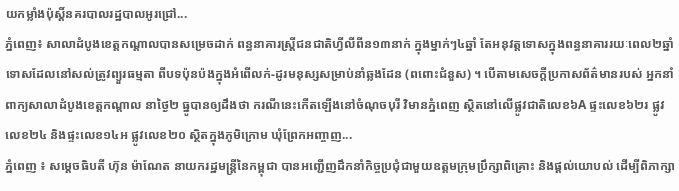យកម្លាំងប៉ុស្តិ៍នគរបាលរដ្ឋបាលអូរជ្រៅ...
ភ្នំពេញ៖ សាលាដំបូងខេត្តកណ្តាលបានសម្រេចដាក់ ពន្ធនាគារស្រ្តីជនជាតិហ្វីលីពីន១៣នាក់ ក្នុងម្នាក់ៗ៤ឆ្នាំ តែអនុវត្តទោសក្នុងពន្ធនាគាររយៈពេល២ឆ្នាំ ទោសដែលនៅសល់ត្រូវព្យួរធម្មតា ពីបទប៉ុនប៉ងក្នុងអំពើលក់-ដូរមនុស្សសម្រាប់នាំឆ្លងដែន (ពពោះជំនួស) ។ បើតាមសេចក្តីប្រកាសព័ត៌មានរបស់ អ្នកនាំពាក្យសាលាដំបូងខេត្តកណ្តាល នាថ្ងៃ២ ធ្នូបានឲ្យដឹងថា ករណីនេះកើតឡើងនៅចំណុចបុរី វិមានភ្នំពេញ ស្ថិតនៅលើផ្លូវជាតិលេខ៦A ផ្ទះលេខ៦២រ ផ្លូវលេខ២៤ និងផ្ទះលេខ១៤អ ផ្លូវលេខ២០ ស្ថិតក្នុងភូមិក្រោម ឃុំព្រែកអញ្ចាញ...
ភ្នំពេញ ៖ សម្ដេចធិបតី ហ៊ុន ម៉ាណែត នាយករដ្ឋមន្ដ្រីនៃកម្ពុជា បានអញ្ជើញដឹកនាំកិច្ចប្រជុំជាមួយឧត្តមក្រុមប្រឹក្សាពិគ្រោះ និងផ្តល់យោបល់ ដើម្បីពិភាក្សា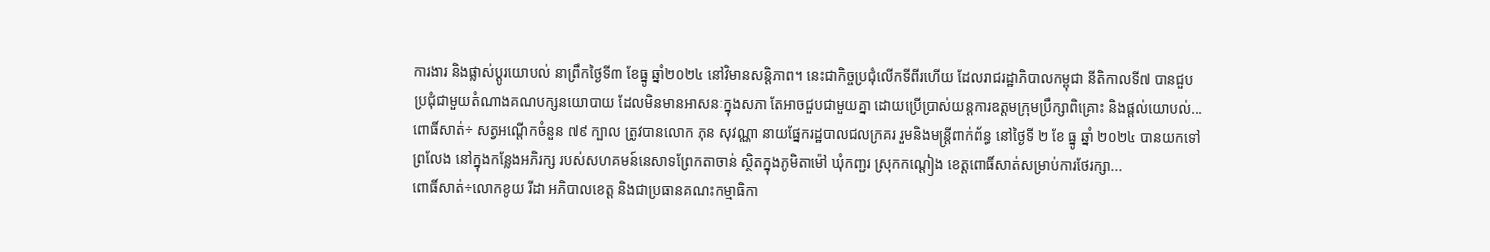ការងារ និងផ្លាស់ប្តូរយោបល់ នាព្រឹកថ្ងៃទី៣ ខែធ្នូ ឆ្នាំ២០២៤ នៅវិមានសន្តិភាព។ នេះជាកិច្ចប្រជុំលើកទីពីរហើយ ដែលរាជរដ្ឋាភិបាលកម្ពុជា នីតិកាលទី៧ បានជួបប្រជុំជាមួយតំណាងគណបក្សនយោបាយ ដែលមិនមានអាសនៈក្នុងសភា តែអាចជួបជាមួយគ្នា ដោយប្រើប្រាស់យន្តការឧត្តមក្រុមប្រឹក្សាពិគ្រោះ និងផ្តល់យោបល់...
ពោធិ៍សាត់÷ សត្វអណ្តើកចំនួន ៧៩ ក្បាល ត្រូវបានលោក ភុន សុវណ្ណា នាយផ្នែករដ្ឋបាលជលក្រគរ រួមនិងមន្ត្រីពាក់ព័ន្ធ នៅថ្ងៃទី ២ ខែ ធ្នូ ឆ្នាំ ២០២៤ បានយកទៅព្រលែង នៅក្នុងកន្លែងអភិរក្ស របស់សហគមន៍នេសាទព្រែកតាចាន់ ស្ថិតក្នុងភូមិតាម៉ៅ ឃុំកញ្ជរ ស្រុកកណ្ដៀង ខេត្តពោធិ៍សាត់សម្រាប់ការថែរក្សា...
ពោធិ៍សាត់÷លោកខូយ រីដា អភិបាលខេត្ត និងជាប្រធានគណះកម្មាធិកា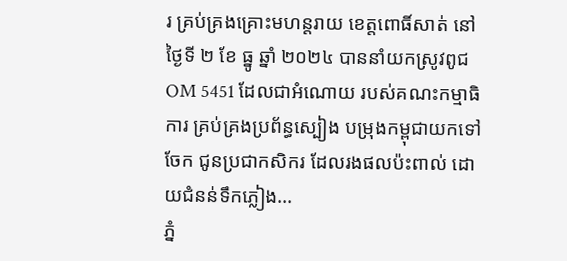រ គ្រប់គ្រងគ្រោះមហន្តរាយ ខេត្តពោធិ៍សាត់ នៅថ្ងៃទី ២ ខែ ធ្នូ ឆ្នាំ ២០២៤ បាននាំយកស្រូវពូជ OM 5451 ដែលជាអំណោយ របស់គណះកម្មាធិការ គ្រប់គ្រងប្រព័ន្ធស្បៀង បម្រុងកម្ពុជាយកទៅចែក ជូនប្រជាកសិករ ដែលរងផលប៉ះពាល់ ដោយជំនន់ទឹកភ្លៀង...
ភ្នំ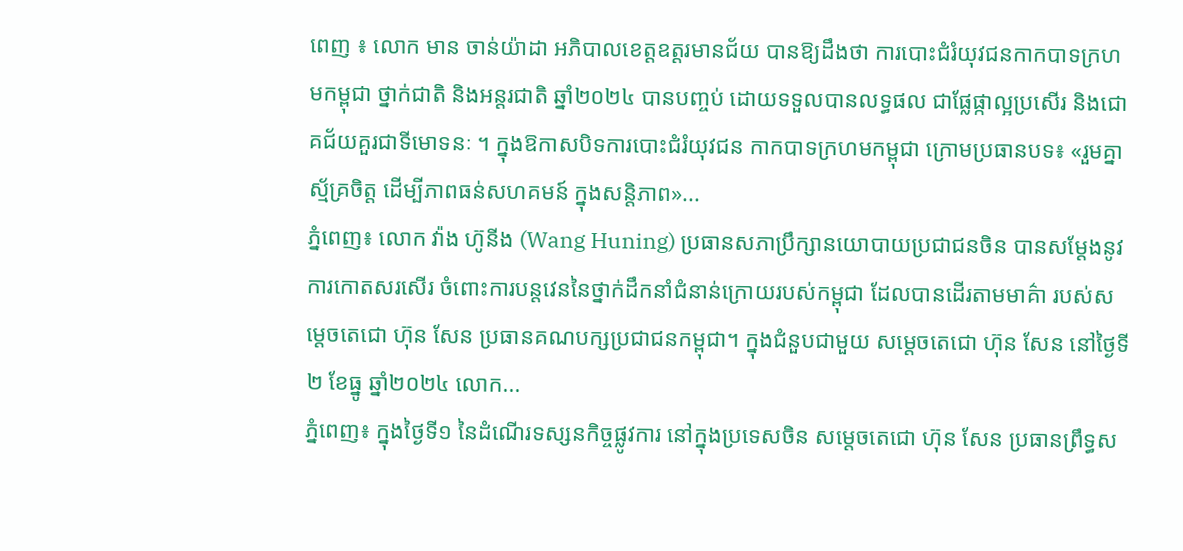ពេញ ៖ លោក មាន ចាន់យ៉ាដា អភិបាលខេត្តឧត្ដរមានជ័យ បានឱ្យដឹងថា ការបោះជំរំយុវជនកាកបាទក្រហមកម្ពុជា ថ្នាក់ជាតិ និងអន្តរជាតិ ឆ្នាំ២០២៤ បានបញ្ចប់ ដោយទទួលបានលទ្ធផល ជាផ្លែផ្កាល្អប្រសើរ និងជោគជ័យគួរជាទីមោទនៈ ។ ក្នុងឱកាសបិទការបោះជំរំយុវជន កាកបាទក្រហមកម្ពុជា ក្រោមប្រធានបទ៖ «រួមគ្នាស្ម័គ្រចិត្ត ដើម្បីភាពធន់សហគមន៍ ក្នុងសន្តិភាព»...
ភ្នំពេញ៖ លោក វ៉ាង ហ៊ូនីង (Wang Huning) ប្រធានសភាប្រឹក្សានយោបាយប្រជាជនចិន បានសម្ដែងនូវការកោតសរសើរ ចំពោះការបន្តវេននៃថ្នាក់ដឹកនាំជំនាន់ក្រោយរបស់កម្ពុជា ដែលបានដើរតាមមាគ៌ា របស់សម្ដេចតេជោ ហ៊ុន សែន ប្រធានគណបក្សប្រជាជនកម្ពុជា។ ក្នុងជំនួបជាមួយ សម្ដេចតេជោ ហ៊ុន សែន នៅថ្ងៃទី២ ខែធ្នូ ឆ្នាំ២០២៤ លោក...
ភ្នំពេញ៖ ក្នុងថ្ងៃទី១ នៃដំណើរទស្សនកិច្ចផ្លូវការ នៅក្នុងប្រទេសចិន សម្ដេចតេជោ ហ៊ុន សែន ប្រធានព្រឹទ្ធស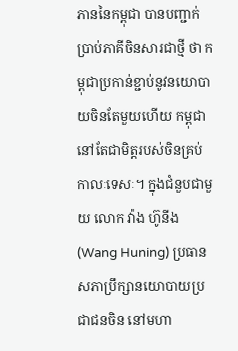ភាននៃកម្ពុជា បានបញ្ជាក់ប្រាប់ភាគីចិនសារជាថ្មី ថា កម្ពុជាប្រកាន់ខ្ជាប់នូវនយោបាយចិនតែមួយហើយ កម្ពុជានៅតែជាមិត្តរបស់ចិនគ្រប់កាលៈទេសៈ។ ក្នុងជំនួបជាមួយ លោក វ៉ាង ហ៊ូនីង (Wang Huning) ប្រធានសភាប្រឹក្សានយោបាយប្រជាជនចិន នៅមហា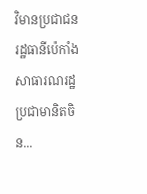វិមានប្រជាជន រដ្ឋធានីប៉េកាំង សាធារណរដ្ឋប្រជាមានិតចិន...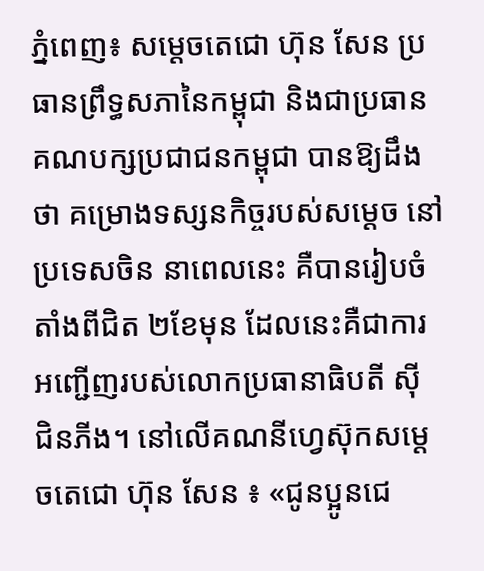ភ្នំពេញ៖ សម្ដេចតេជោ ហ៊ុន សែន ប្រធានព្រឹទ្ធសភានៃកម្ពុជា និងជាប្រធានគណបក្សប្រជាជនកម្ពុជា បានឱ្យដឹងថា គម្រោងទស្សនកិច្ចរបស់សម្ដេច នៅប្រទេសចិន នាពេលនេះ គឺបានរៀបចំតាំងពីជិត ២ខែមុន ដែលនេះគឺជាការអញ្ជើញរបស់លោកប្រធានាធិបតី ស៊ី ជិនភីង។ នៅលើគណនីហ្វេស៊ុកសម្ដេចតេជោ ហ៊ុន សែន ៖ «ជូនប្អូនជេ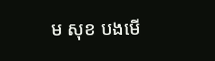ម សុខ បងមើ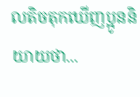លតិចតុកឃើញប្អូននិយាយថា...